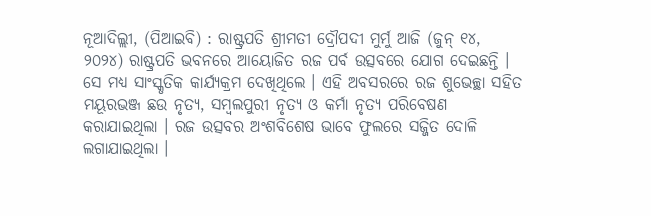ନୂଆଦିଲ୍ଲୀ, (ପିଆଇବି) : ରାଷ୍ଟ୍ରପତି ଶ୍ରୀମତୀ ଦ୍ରୌପଦୀ ମୁର୍ମୁ ଆଜି (ଜୁନ୍ ୧୪, ୨୦୨୪) ରାଷ୍ଟ୍ରପତି ଭବନରେ ଆୟୋଜିତ ରଜ ପର୍ବ ଉତ୍ସବରେ ଯୋଗ ଦେଇଛନ୍ତି । ସେ ମଧ୍ୟ ସାଂସ୍କୃତିକ କାର୍ଯ୍ୟକ୍ରମ ଦେଖିଥିଲେ । ଏହି ଅବସରରେ ରଜ ଶୁଭେଚ୍ଛା ସହିତ ମୟୂରଭଞ୍ଜ ଛଉ ନୃତ୍ୟ, ସମ୍ବଲପୁରୀ ନୃତ୍ୟ ଓ କର୍ମା ନୃତ୍ୟ ପରିବେଷଣ କରାଯାଇଥିଲା । ରଜ ଉତ୍ସବର ଅଂଶବିଶେଷ ଭାବେ ଫୁଲରେ ସଜ୍ଜିତ ଦୋଳି ଲଗାଯାଇଥିଲା ।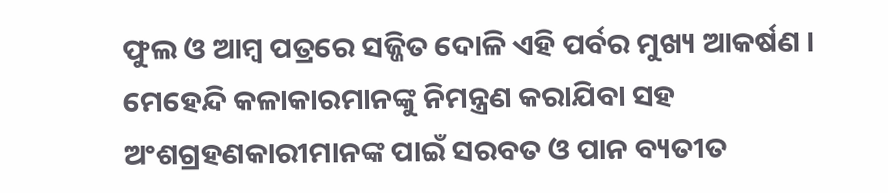ଫୁଲ ଓ ଆମ୍ବ ପତ୍ରରେ ସଜ୍ଜିତ ଦୋଳି ଏହି ପର୍ବର ମୁଖ୍ୟ ଆକର୍ଷଣ । ମେହେନ୍ଦି କଳାକାରମାନଙ୍କୁ ନିମନ୍ତ୍ରଣ କରାଯିବା ସହ ଅଂଶଗ୍ରହଣକାରୀମାନଙ୍କ ପାଇଁ ସରବତ ଓ ପାନ ବ୍ୟତୀତ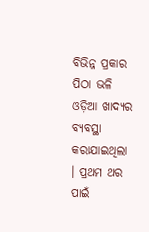ବିଭିନ୍ନ ପ୍ରକାର ପିଠା ଭଳି ଓଡ଼ିଆ ଖାଦ୍ୟର ବ୍ୟବସ୍ଥା କରାଯାଇଥିଲା । ପ୍ରଥମ ଥର ପାଇଁ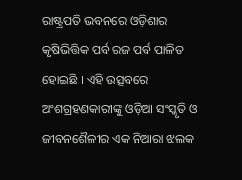ରାଷ୍ଟ୍ରପତି ଭବନରେ ଓଡ଼ିଶାର କୃଷିଭିତ୍ତିକ ପର୍ବ ରଜ ପର୍ବ ପାଳିତ ହୋଇଛି । ଏହି ଉତ୍ସବରେ ଅଂଶଗ୍ରହଣକାରୀଙ୍କୁ ଓଡ଼ିଆ ସଂସ୍କୃତି ଓ ଜୀବନଶୈଳୀର ଏକ ନିଆରା ଝଲକ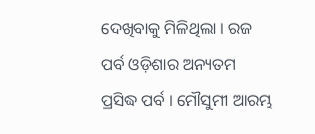ଦେଖିବାକୁ ମିଳିଥିଲା । ରଜ ପର୍ବ ଓଡ଼ିଶାର ଅନ୍ୟତମ ପ୍ରସିଦ୍ଧ ପର୍ବ । ମୌସୁମୀ ଆରମ୍ଭ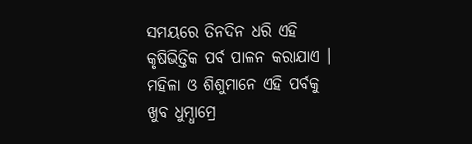ସମୟରେ ତିନଦିନ ଧରି ଏହି କୃଷିଭିତ୍ତିକ ପର୍ବ ପାଳନ କରାଯାଏ । ମହିଳା ଓ ଶିଶୁମାନେ ଏହି ପର୍ବକୁ ଖୁବ ଧୁମ୍ଧାମ୍ରେ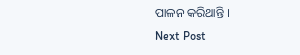ପାଳନ କରିଥାନ୍ତି ।
Next Post